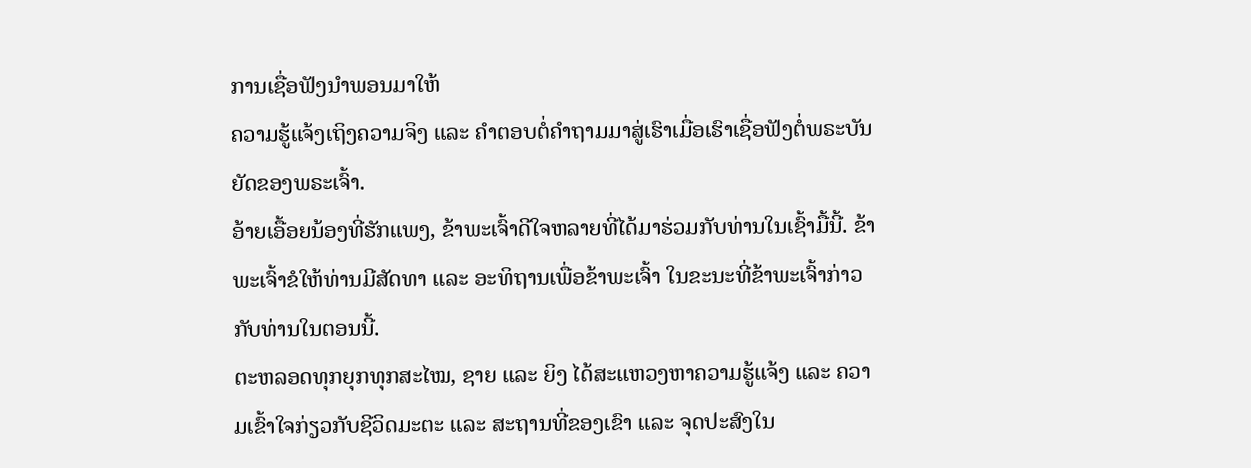ການເຊື່ອຟັງນຳພອນມາໃຫ້
ຄວາມຮູ້ແຈ້ງເຖິງຄວາມຈິງ ແລະ ຄຳຕອບຕໍ່ຄຳຖາມມາສູ່ເຮົາເມື່ອເຮົາເຊື່ອຟັງຕໍ່ພຣະບັນຍັດຂອງພຣະເຈົ້າ.
ອ້າຍເອື້ອຍນ້ອງທີ່ຮັກແພງ, ຂ້າພະເຈົ້າດີໃຈຫລາຍທີ່ໄດ້ມາຮ່ວມກັບທ່ານໃນເຊົ້າມື້ນີ້. ຂ້າພະເຈົ້າຂໍໃຫ້ທ່ານມີສັດທາ ແລະ ອະທິຖານເພື່ອຂ້າພະເຈົ້າ ໃນຂະນະທີ່ຂ້າພະເຈົ້າກ່າວກັບທ່ານໃນຕອນນີ້.
ຕະຫລອດທຸກຍຸກທຸກສະໄໝ, ຊາຍ ແລະ ຍິງ ໄດ້ສະແຫວງຫາຄວາມຮູ້ແຈ້ງ ແລະ ຄວາມເຂົ້າໃຈກ່ຽວກັບຊີວິດມະຕະ ແລະ ສະຖານທີ່ຂອງເຂົາ ແລະ ຈຸດປະສົງໃນ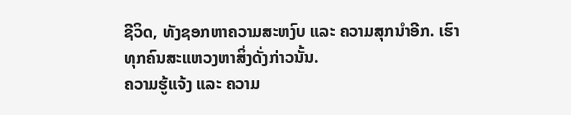ຊີວິດ, ທັງຊອກຫາຄວາມສະຫງົບ ແລະ ຄວາມສຸກນຳອີກ. ເຮົາທຸກຄົນສະແຫວງຫາສິ່ງດັ່ງກ່າວນັ້ນ.
ຄວາມຮູ້ແຈ້ງ ແລະ ຄວາມ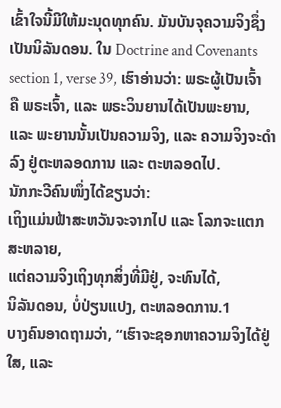ເຂົ້າໃຈນີ້ມີໃຫ້ມະນຸດທຸກຄົນ. ມັນບັນຈຸຄວາມຈິງຊຶ່ງເປັນນິລັນດອນ. ໃນ Doctrine and Covenants section 1, verse 39, ເຮົາອ່ານວ່າ: ພຣະຜູ້ເປັນເຈົ້າຄື ພຣະເຈົ້າ, ແລະ ພຣະວິນຍານໄດ້ເປັນພະຍານ, ແລະ ພະຍານນັ້ນເປັນຄວາມຈິງ, ແລະ ຄວາມຈິງຈະດຳລົງ ຢູ່ຕະຫລອດການ ແລະ ຕະຫລອດໄປ.
ນັກກະວີຄົນໜຶ່ງໄດ້ຂຽນວ່າ:
ເຖິງແມ່ນຟ້າສະຫວັນຈະຈາກໄປ ແລະ ໂລກຈະແຕກສະຫລາຍ,
ແຕ່ຄວາມຈິງເຖິງທຸກສິ່ງທີ່ມີຢູ່, ຈະທົນໄດ້,
ນິລັນດອນ, ບໍ່ປ່ຽນແປງ, ຕະຫລອດການ.1
ບາງຄົນອາດຖາມວ່າ, “ເຮົາຈະຊອກຫາຄວາມຈິງໄດ້ຢູ່ໃສ, ແລະ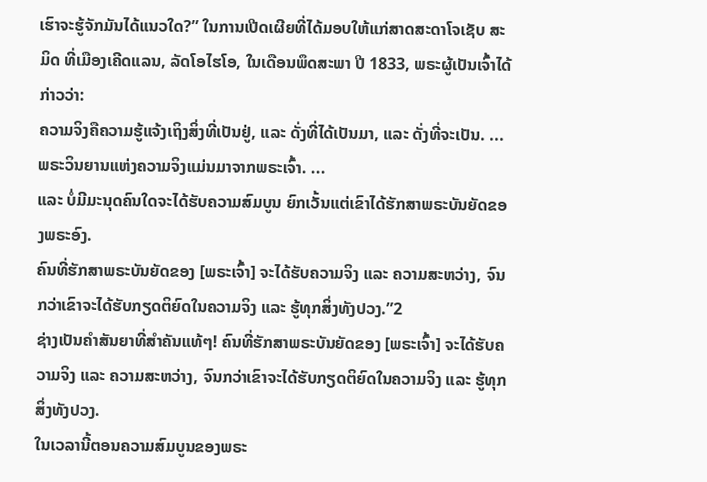ເຮົາຈະຮູ້ຈັກມັນໄດ້ແນວໃດ?” ໃນການເປີດເຜີຍທີ່ໄດ້ມອບໃຫ້ແກ່ສາດສະດາໂຈເຊັບ ສະມິດ ທີ່ເມືອງເຄີດແລນ, ລັດໂອໄຮໂອ, ໃນເດືອນພຶດສະພາ ປີ 1833, ພຣະຜູ້ເປັນເຈົ້າໄດ້ກ່າວວ່າ:
ຄວາມຈິງຄືຄວາມຮູ້ແຈ້ງເຖິງສິ່ງທີ່ເປັນຢູ່, ແລະ ດັ່ງທີ່ໄດ້ເປັນມາ, ແລະ ດັ່ງທີ່ຈະເປັນ. ...
ພຣະວິນຍານແຫ່ງຄວາມຈິງແມ່ນມາຈາກພຣະເຈົ້າ. ...
ແລະ ບໍ່ມີມະນຸດຄົນໃດຈະໄດ້ຮັບຄວາມສົມບູນ ຍົກເວັ້ນແຕ່ເຂົາໄດ້ຮັກສາພຣະບັນຍັດຂອງພຣະອົງ.
ຄົນທີ່ຮັກສາພຣະບັນຍັດຂອງ [ພຣະເຈົ້າ] ຈະໄດ້ຮັບຄວາມຈິງ ແລະ ຄວາມສະຫວ່າງ, ຈົນກວ່າເຂົາຈະໄດ້ຮັບກຽດຕິຍົດໃນຄວາມຈິງ ແລະ ຮູ້ທຸກສິ່ງທັງປວງ.”2
ຊ່າງເປັນຄຳສັນຍາທີ່ສຳຄັນແທ້ໆ! ຄົນທີ່ຮັກສາພຣະບັນຍັດຂອງ [ພຣະເຈົ້າ] ຈະໄດ້ຮັບຄວາມຈິງ ແລະ ຄວາມສະຫວ່າງ, ຈົນກວ່າເຂົາຈະໄດ້ຮັບກຽດຕິຍົດໃນຄວາມຈິງ ແລະ ຮູ້ທຸກສິ່ງທັງປວງ.
ໃນເວລານີ້ຕອນຄວາມສົມບູນຂອງພຣະ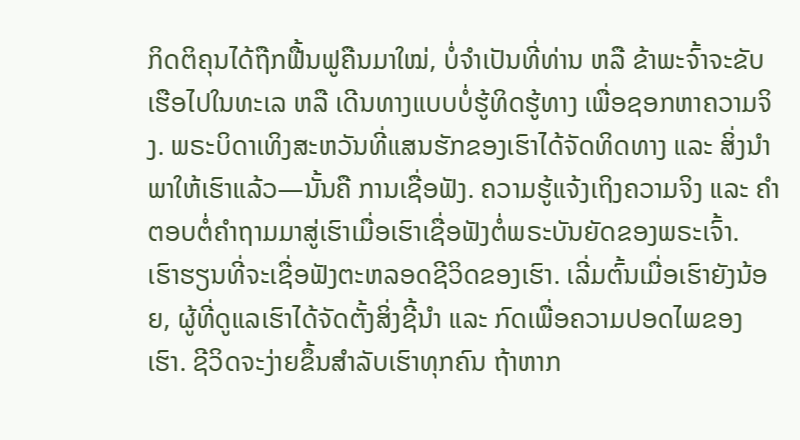ກິດຕິຄຸນໄດ້ຖືກຟື້ນຟູຄືນມາໃໝ່, ບໍ່ຈຳເປັນທີ່ທ່ານ ຫລື ຂ້າພະຈົ້າຈະຂັບເຮືອໄປໃນທະເລ ຫລື ເດີນທາງແບບບໍ່ຮູ້ທິດຮູ້ທາງ ເພື່ອຊອກຫາຄວາມຈິງ. ພຣະບິດາເທິງສະຫວັນທີ່ແສນຮັກຂອງເຮົາໄດ້ຈັດທິດທາງ ແລະ ສິ່ງນຳພາໃຫ້ເຮົາແລ້ວ—ນັ້ນຄື ການເຊື່ອຟັງ. ຄວາມຮູ້ແຈ້ງເຖິງຄວາມຈິງ ແລະ ຄຳຕອບຕໍ່ຄຳຖາມມາສູ່ເຮົາເມື່ອເຮົາເຊື່ອຟັງຕໍ່ພຣະບັນຍັດຂອງພຣະເຈົ້າ.
ເຮົາຮຽນທີ່ຈະເຊື່ອຟັງຕະຫລອດຊີວິດຂອງເຮົາ. ເລີ່ມຕົ້ນເມື່ອເຮົາຍັງນ້ອຍ, ຜູ້ທີ່ດູແລເຮົາໄດ້ຈັດຕັ້ງສິ່ງຊີ້ນຳ ແລະ ກົດເພື່ອຄວາມປອດໄພຂອງເຮົາ. ຊີວິດຈະງ່າຍຂຶ້ນສຳລັບເຮົາທຸກຄົນ ຖ້າຫາກ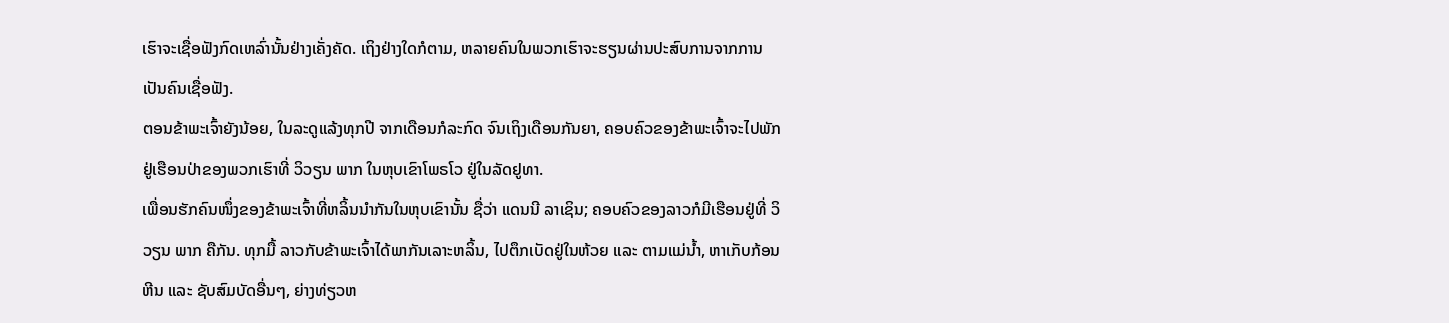ເຮົາຈະເຊື່ອຟັງກົດເຫລົ່ານັ້ນຢ່າງເຄັ່ງຄັດ. ເຖິງຢ່າງໃດກໍຕາມ, ຫລາຍຄົນໃນພວກເຮົາຈະຮຽນຜ່ານປະສົບການຈາກການເປັນຄົນເຊື່ອຟັງ.
ຕອນຂ້າພະເຈົ້າຍັງນ້ອຍ, ໃນລະດູແລ້ງທຸກປີ ຈາກເດືອນກໍລະກົດ ຈົນເຖິງເດືອນກັນຍາ, ຄອບຄົວຂອງຂ້າພະເຈົ້າຈະໄປພັກຢູ່ເຮືອນປ່າຂອງພວກເຮົາທີ່ ວິວຽນ ພາກ ໃນຫຸບເຂົາໂພຣໂວ ຢູ່ໃນລັດຢູທາ.
ເພື່ອນຮັກຄົນໜຶ່ງຂອງຂ້າພະເຈົ້າທີ່ຫລິ້ນນຳກັນໃນຫຸບເຂົານັ້ນ ຊື່ວ່າ ແດນນີ ລາເຊິນ; ຄອບຄົວຂອງລາວກໍມີເຮືອນຢູ່ທີ່ ວິວຽນ ພາກ ຄືກັນ. ທຸກມື້ ລາວກັບຂ້າພະເຈົ້າໄດ້ພາກັນເລາະຫລິ້ນ, ໄປຕຶກເບັດຢູ່ໃນຫ້ວຍ ແລະ ຕາມແມ່ນ້ຳ, ຫາເກັບກ້ອນຫີນ ແລະ ຊັບສົມບັດອື່ນໆ, ຍ່າງທ່ຽວຫ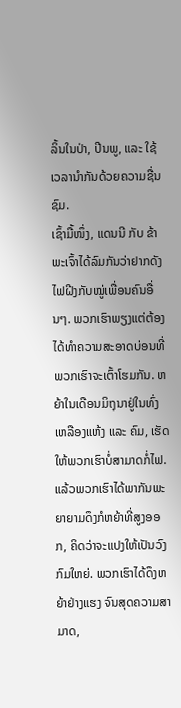ລິ້ນໃນປ່າ, ປີນພູ, ແລະ ໃຊ້ເວລານຳກັນດ້ວຍຄວາມຊື່ນຊົມ.
ເຊົ້າມື້ໜຶ່ງ, ແດນນີ ກັບ ຂ້າພະເຈົ້າໄດ້ລົມກັນວ່າຢາກດັງໄຟຝີງກັບໝູ່ເພື່ອນຄົນອື່ນໆ. ພວກເຮົາພຽງແຕ່ຕ້ອງໄດ້ທຳຄວາມສະອາດບ່ອນທີ່ພວກເຮົາຈະເຕົ້າໂຮມກັນ. ຫຍ້າໃນເດືອນມິຖຸນາຢູ່ໃນທົ່ງເຫລືອງແຫ້ງ ແລະ ຄົມ, ເຮັດໃຫ້ພວກເຮົາບໍ່ສາມາດກໍ່ໄຟ. ແລ້ວພວກເຮົາໄດ້ພາກັນພະຍາຍາມດຶງກໍຫຍ້າທີ່ສູງອອກ, ຄິດວ່າຈະແປງໃຫ້ເປັນວົງກົມໃຫຍ່. ພວກເຮົາໄດ້ດຶງຫຍ້າຢ່າງແຮງ ຈົນສຸດຄວາມສາມາດ,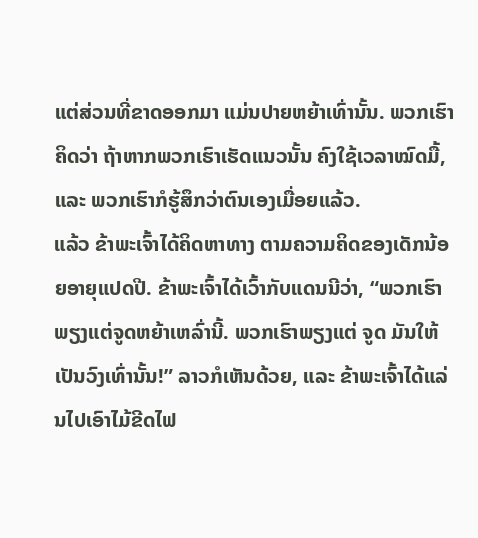ແຕ່ສ່ວນທີ່ຂາດອອກມາ ແມ່ນປາຍຫຍ້າເທົ່ານັ້ນ. ພວກເຮົາຄິດວ່າ ຖ້າຫາກພວກເຮົາເຮັດແນວນັ້ນ ຄົງໃຊ້ເວລາໝົດມື້, ແລະ ພວກເຮົາກໍຮູ້ສຶກວ່າຕົນເອງເມື່ອຍແລ້ວ.
ແລ້ວ ຂ້າພະເຈົ້າໄດ້ຄິດຫາທາງ ຕາມຄວາມຄິດຂອງເດັກນ້ອຍອາຍຸແປດປີ. ຂ້າພະເຈົ້າໄດ້ເວົ້າກັບແດນນີວ່າ, “ພວກເຮົາພຽງແຕ່ຈູດຫຍ້າເຫລົ່ານີ້. ພວກເຮົາພຽງແຕ່ ຈູດ ມັນໃຫ້ເປັນວົງເທົ່ານັ້ນ!” ລາວກໍເຫັນດ້ວຍ, ແລະ ຂ້າພະເຈົ້າໄດ້ແລ່ນໄປເອົາໄມ້ຂີດໄຟ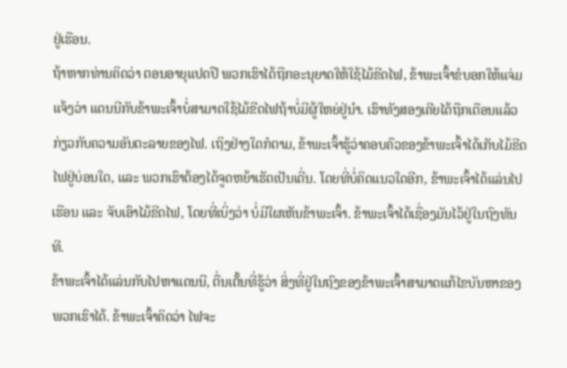ຢູ່ເຮືອນ.
ຖ້າຫາກທ່ານຄິດວ່າ ຕອນອາຍຸແປດປີ ພວກເຮົາໄດ້ຖືກອະນຸຍາດໃຫ້ໃຊ້ໄມ້ຂີດໄຟ, ຂ້າພະເຈົ້າຂໍບອກໃຫ້ແຈ່ມແຈ້ງວ່າ ແດນນີກັບຂ້າພະເຈົ້າບໍ່ສາມາດໃຊ້ໄມ້ຂີດໄຟຖ້າບໍ່ມີຜູ້ໃຫຍ່ຢູ່ນຳ. ເຮົາທັງສອງເຄີຍໄດ້ຖືກເຕືອນແລ້ວກ່ຽວກັບຄວາມອັນຕະລາຍຂອງໄຟ. ເຖິງຢ່າງໃດກໍຕາມ, ຂ້າພະເຈົ້າຮູ້ວ່າຄອບຄົວຂອງຂ້າພະເຈົ້າໄດ້ເກັບໄມ້ຂີດໄຟຢູ່ບ່ອນໃດ, ແລະ ພວກເຮົາຕ້ອງໄດ້ຈູດຫຍ້າເຮັດເປັນເດີ່ນ. ໂດຍທີ່ບໍ່ຄິດແນວໃດອີກ, ຂ້າພະເຈົ້າໄດ້ແລ່ນໄປເຮືອນ ແລະ ຈັບເອົາໄມ້ຂີດໄຟ, ໂດຍທີ່ເບິ່ງວ່າ ບໍ່ມີໃຜເຫັນຂ້າພະເຈົ້າ. ຂ້າພະເຈົ້າໄດ້ເຊື່ອງມັນໄວ້ຢູ່ໃນຖົງທັນທີ.
ຂ້າພະເຈົ້າໄດ້ແລ່ນກັບໄປຫາແດນນີ, ຕື່ນເຕັ້ນທີ່ຮູ້ວ່າ ສິ່ງທີ່ຢູ່ໃນຖົງຂອງຂ້າພະເຈົ້າສາມາດແກ້ໄຂບັນຫາຂອງພວກເຮົາໄດ້. ຂ້າພະເຈົ້າຄິດວ່າ ໄຟຈະ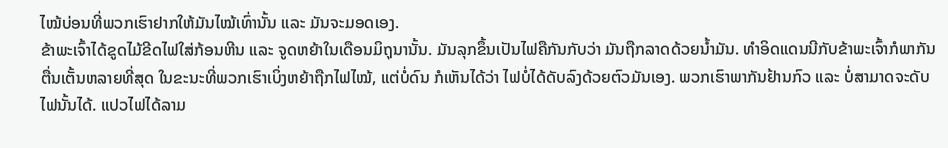ໄໝ້ບ່ອນທີ່ພວກເຮົາຢາກໃຫ້ມັນໄໝ້ເທົ່ານັ້ນ ແລະ ມັນຈະມອດເອງ.
ຂ້າພະເຈົ້າໄດ້ຂູດໄມ້ຂີດໄຟໃສ່ກ້ອນຫີນ ແລະ ຈູດຫຍ້າໃນເດືອນມິຖຸນານັ້ນ. ມັນລຸກຂຶ້ນເປັນໄຟຄືກັນກັບວ່າ ມັນຖືກລາດດ້ວຍນ້ຳມັນ. ທຳອິດແດນນີກັບຂ້າພະເຈົ້າກໍພາກັນຕື່ນເຕັ້ນຫລາຍທີ່ສຸດ ໃນຂະນະທີ່ພວກເຮົາເບິ່ງຫຍ້າຖືກໄຟໄໝ້, ແຕ່ບໍ່ດົນ ກໍເຫັນໄດ້ວ່າ ໄຟບໍ່ໄດ້ດັບລົງດ້ວຍຕົວມັນເອງ. ພວກເຮົາພາກັນຢ້ານກົວ ແລະ ບໍ່ສາມາດຈະດັບໄຟນັ້ນໄດ້. ແປວໄຟໄດ້ລາມ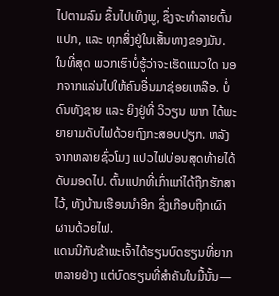ໄປຕາມລົມ ຂຶ້ນໄປເທິງພູ, ຊຶ່ງຈະທຳລາຍຕົ້ນແປກ, ແລະ ທຸກສິ່ງຢູ່ໃນເສັ້ນທາງຂອງມັນ.
ໃນທີ່ສຸດ ພວກເຮົາບໍ່ຮູ້ວ່າຈະເຮັດແນວໃດ ນອກຈາກແລ່ນໄປໃຫ້ຄົນອື່ນມາຊ່ອຍເຫລືອ. ບໍ່ດົນທັງຊາຍ ແລະ ຍິງຢູ່ທີ່ ວິວຽນ ພາກ ໄດ້ພະຍາຍາມດັບໄຟດ້ວຍຖົງກະສອບປຽກ. ຫລັງຈາກຫລາຍຊົ່ວໂມງ ແປວໄຟບ່ອນສຸດທ້າຍໄດ້ດັບມອດໄປ. ຕົ້ນແປກທີ່ເກົ່າແກ່ໄດ້ຖືກຮັກສາໄວ້, ທັງບ້ານເຮືອນນຳອີກ ຊຶ່ງເກືອບຖືກເຜົາຜານດ້ວຍໄຟ.
ແດນນີກັບຂ້າພະເຈົ້າໄດ້ຮຽນບົດຮຽນທີ່ຍາກຫລາຍຢ່າງ ແຕ່ບົດຮຽນທີ່ສຳຄັນໃນມື້ນັ້ນ—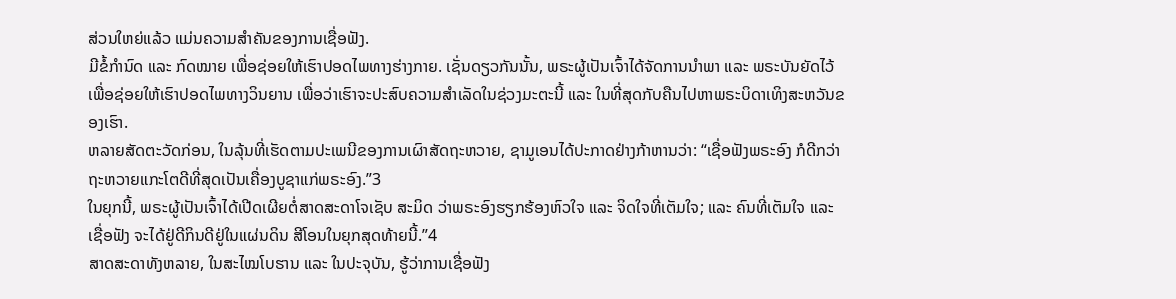ສ່ວນໃຫຍ່ແລ້ວ ແມ່ນຄວາມສຳຄັນຂອງການເຊື່ອຟັງ.
ມີຂໍ້ກຳນົດ ແລະ ກົດໝາຍ ເພື່ອຊ່ອຍໃຫ້ເຮົາປອດໄພທາງຮ່າງກາຍ. ເຊັ່ນດຽວກັນນັ້ນ, ພຣະຜູ້ເປັນເຈົ້າໄດ້ຈັດການນຳພາ ແລະ ພຣະບັນຍັດໄວ້ ເພື່ອຊ່ອຍໃຫ້ເຮົາປອດໄພທາງວິນຍານ ເພື່ອວ່າເຮົາຈະປະສົບຄວາມສຳເລັດໃນຊ່ວງມະຕະນີ້ ແລະ ໃນທີ່ສຸດກັບຄືນໄປຫາພຣະບິດາເທິງສະຫວັນຂອງເຮົາ.
ຫລາຍສັດຕະວັດກ່ອນ, ໃນລຸ້ນທີ່ເຮັດຕາມປະເພນີຂອງການເຜົາສັດຖະຫວາຍ, ຊາມູເອນໄດ້ປະກາດຢ່າງກ້າຫານວ່າ: “ເຊື່ອຟັງພຣະອົງ ກໍດີກວ່າຖະຫວາຍແກະໂຕດີທີ່ສຸດເປັນເຄື່ອງບູຊາແກ່ພຣະອົງ.”3
ໃນຍຸກນີ້, ພຣະຜູ້ເປັນເຈົ້າໄດ້ເປີດເຜີຍຕໍ່ສາດສະດາໂຈເຊັບ ສະມິດ ວ່າພຣະອົງຮຽກຮ້ອງຫົວໃຈ ແລະ ຈິດໃຈທີ່ເຕັມໃຈ; ແລະ ຄົນທີ່ເຕັມໃຈ ແລະ ເຊື່ອຟັງ ຈະໄດ້ຢູ່ດີກິນດີຢູ່ໃນແຜ່ນດິນ ສີໂອນໃນຍຸກສຸດທ້າຍນີ້.”4
ສາດສະດາທັງຫລາຍ, ໃນສະໄໝໂບຮານ ແລະ ໃນປະຈຸບັນ, ຮູ້ວ່າການເຊື່ອຟັງ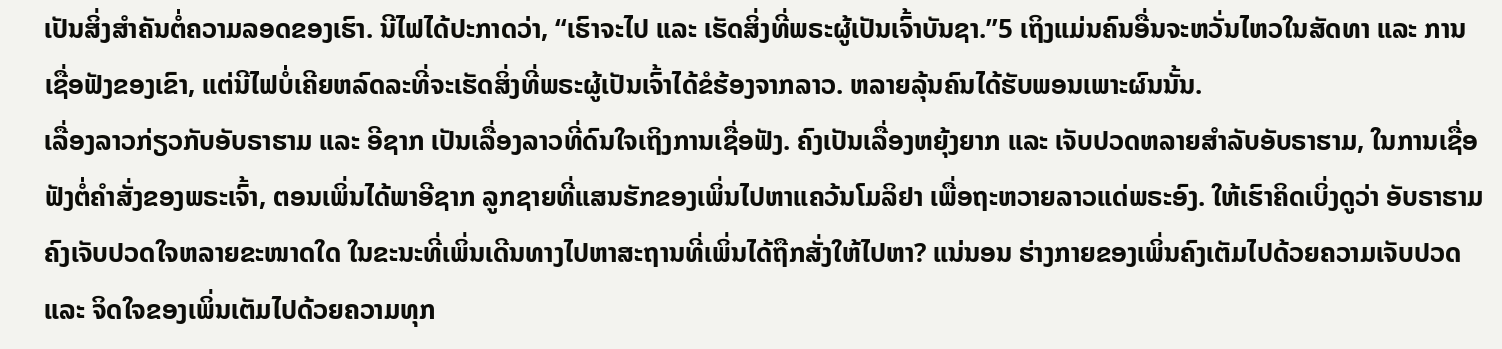ເປັນສິ່ງສຳຄັນຕໍ່ຄວາມລອດຂອງເຮົາ. ນີໄຟໄດ້ປະກາດວ່າ, “ເຮົາຈະໄປ ແລະ ເຮັດສິ່ງທີ່ພຣະຜູ້ເປັນເຈົ້າບັນຊາ.”5 ເຖິງແມ່ນຄົນອື່ນຈະຫວັ່ນໄຫວໃນສັດທາ ແລະ ການເຊື່ອຟັງຂອງເຂົາ, ແຕ່ນີໄຟບໍ່ເຄີຍຫລົດລະທີ່ຈະເຮັດສິ່ງທີ່ພຣະຜູ້ເປັນເຈົ້າໄດ້ຂໍຮ້ອງຈາກລາວ. ຫລາຍລຸ້ນຄົນໄດ້ຮັບພອນເພາະຜົນນັ້ນ.
ເລື່ອງລາວກ່ຽວກັບອັບຣາຮາມ ແລະ ອີຊາກ ເປັນເລື່ອງລາວທີ່ດົນໃຈເຖິງການເຊື່ອຟັງ. ຄົງເປັນເລື່ອງຫຍຸ້ງຍາກ ແລະ ເຈັບປວດຫລາຍສຳລັບອັບຣາຮາມ, ໃນການເຊື່ອຟັງຕໍ່ຄຳສັ່ງຂອງພຣະເຈົ້າ, ຕອນເພິ່ນໄດ້ພາອີຊາກ ລູກຊາຍທີ່ແສນຮັກຂອງເພິ່ນໄປຫາແຄວ້ນໂມລິຢາ ເພື່ອຖະຫວາຍລາວແດ່ພຣະອົງ. ໃຫ້ເຮົາຄິດເບິ່ງດູວ່າ ອັບຣາຮາມຄົງເຈັບປວດໃຈຫລາຍຂະໜາດໃດ ໃນຂະນະທີ່ເພິ່ນເດີນທາງໄປຫາສະຖານທີ່ເພິ່ນໄດ້ຖືກສັ່ງໃຫ້ໄປຫາ? ແນ່ນອນ ຮ່າງກາຍຂອງເພິ່ນຄົງເຕັມໄປດ້ວຍຄວາມເຈັບປວດ ແລະ ຈິດໃຈຂອງເພິ່ນເຕັມໄປດ້ວຍຄວາມທຸກ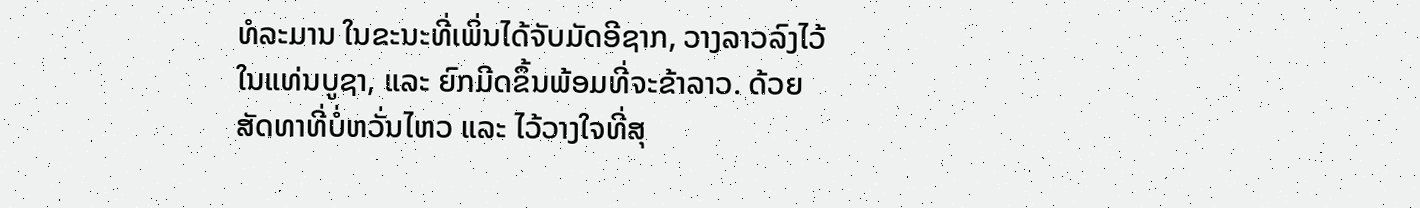ທໍລະມານ ໃນຂະນະທີ່ເພິ່ນໄດ້ຈັບມັດອີຊາກ, ວາງລາວລົງໄວ້ໃນແທ່ນບູຊາ, ແລະ ຍົກມີດຂຶ້ນພ້ອມທີ່ຈະຂ້າລາວ. ດ້ວຍສັດທາທີ່ບໍ່ຫວັ່ນໄຫວ ແລະ ໄວ້ວາງໃຈທີ່ສຸ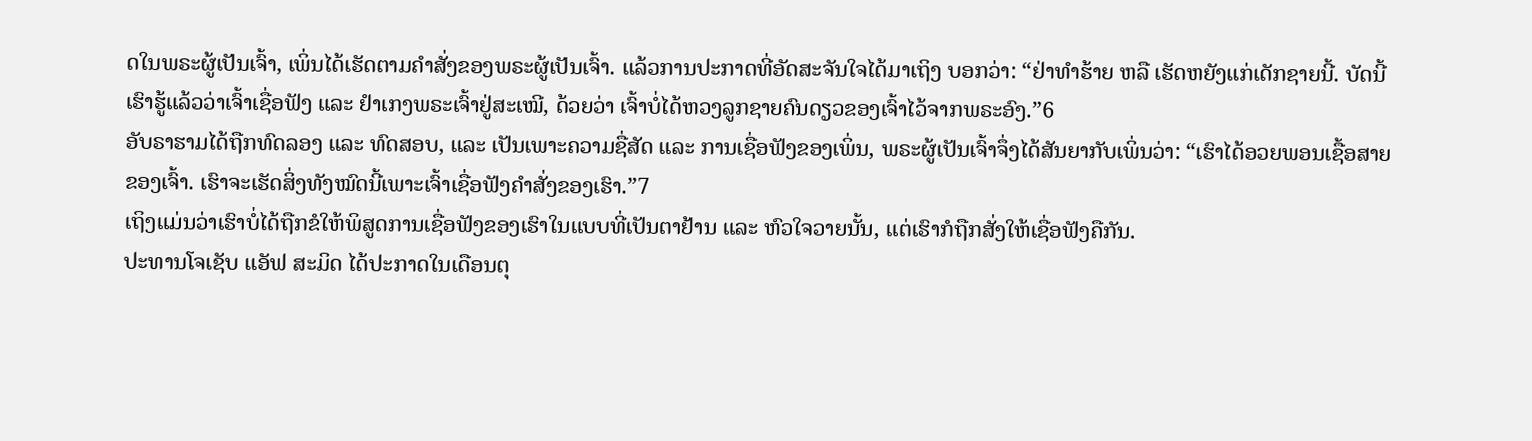ດໃນພຣະຜູ້ເປັນເຈົ້າ, ເພິ່ນໄດ້ເຮັດຕາມຄຳສັ່ງຂອງພຣະຜູ້ເປັນເຈົ້າ. ແລ້ວການປະກາດທີ່ອັດສະຈັນໃຈໄດ້ມາເຖິງ ບອກວ່າ: “ຢ່າທຳຮ້າຍ ຫລື ເຮັດຫຍັງແກ່ເດັກຊາຍນີ້. ບັດນີ້ເຮົາຮູ້ແລ້ວວ່າເຈົ້າເຊື່ອຟັງ ແລະ ຢຳເກງພຣະເຈົ້າຢູ່ສະເໝີ, ດ້ວຍວ່າ ເຈົ້າບໍ່ໄດ້ຫວງລູກຊາຍຄົນດຽວຂອງເຈົ້າໄວ້ຈາກພຣະອົງ.”6
ອັບຣາຮາມໄດ້ຖືກທົດລອງ ແລະ ທົດສອບ, ແລະ ເປັນເພາະຄວາມຊື່ສັດ ແລະ ການເຊື່ອຟັງຂອງເພິ່ນ, ພຣະຜູ້ເປັນເຈົ້າຈຶ່ງໄດ້ສັນຍາກັບເພິ່ນວ່າ: “ເຮົາໄດ້ອວຍພອນເຊື້ອສາຍຂອງເຈົ້າ. ເຮົາຈະເຮັດສິ່ງທັງໝົດນີ້ເພາະເຈົ້າເຊື່ອຟັງຄຳສັ່ງຂອງເຮົາ.”7
ເຖິງແມ່ນວ່າເຮົາບໍ່ໄດ້ຖືກຂໍໃຫ້ພິສູດການເຊື່ອຟັງຂອງເຮົາໃນແບບທີ່ເປັນຕາຢ້ານ ແລະ ຫົວໃຈວາຍນັ້ນ, ແຕ່ເຮົາກໍຖືກສັ່ງໃຫ້ເຊື່ອຟັງຄືກັນ.
ປະທານໂຈເຊັບ ແອັຟ ສະມິດ ໄດ້ປະກາດໃນເດືອນຕຸ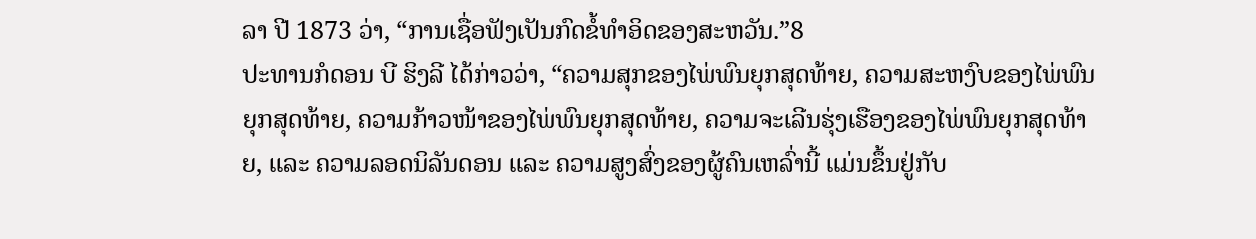ລາ ປີ 1873 ວ່າ, “ການເຊື່ອຟັງເປັນກົດຂໍ້ທຳອິດຂອງສະຫວັນ.”8
ປະທານກໍດອນ ບີ ຮິງລີ ໄດ້ກ່າວວ່າ, “ຄວາມສຸກຂອງໄພ່ພົນຍຸກສຸດທ້າຍ, ຄວາມສະຫງົບຂອງໄພ່ພົນຍຸກສຸດທ້າຍ, ຄວາມກ້າວໜ້າຂອງໄພ່ພົນຍຸກສຸດທ້າຍ, ຄວາມຈະເລີນຮຸ່ງເຮືອງຂອງໄພ່ພົນຍຸກສຸດທ້າຍ, ແລະ ຄວາມລອດນິລັນດອນ ແລະ ຄວາມສູງສົ່ງຂອງຜູ້ຄົນເຫລົ່ານີ້ ແມ່ນຂຶ້ນຢູ່ກັບ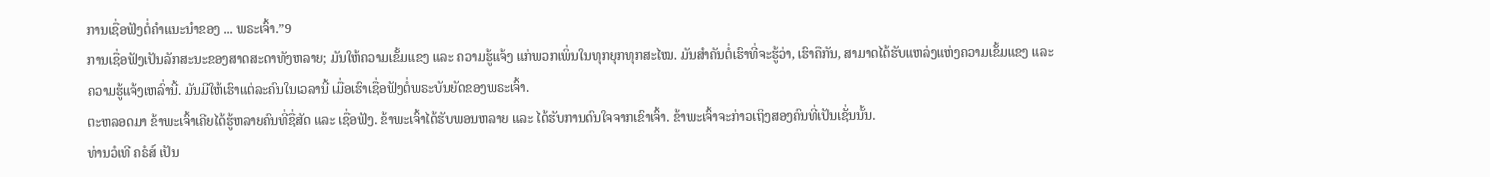ການເຊື່ອຟັງຕໍ່ຄຳແນະນຳຂອງ ... ພຣະເຈົ້າ.”9
ການເຊື່ອຟັງເປັນລັກສະນະຂອງສາດສະດາທັງຫລາຍ; ມັນໃຫ້ຄວາມເຂັ້ມແຂງ ແລະ ຄວາມຮູ້ແຈ້ງ ແກ່ພວກເພິ່ນໃນທຸກຍຸກທຸກສະໄໝ. ມັນສຳຄັນຕໍ່ເຮົາທີ່ຈະຮູ້ວ່າ, ເຮົາຄືກັນ, ສາມາດໄດ້ຮັບແຫລ່ງແຫ່ງຄວາມເຂັ້ມແຂງ ແລະ ຄວາມຮູ້ແຈ້ງເຫລົ່ານີ້. ມັນມີໃຫ້ເຮົາແຕ່ລະຄົນໃນເວລານີ້ ເມື່ອເຮົາເຊື່ອຟັງຕໍ່ພຣະບັນຍັດຂອງພຣະເຈົ້າ.
ຕະຫລອດມາ ຂ້າພະເຈົ້າເຄີຍໄດ້ຮູ້ຫລາຍຄົນທີ່ຊື່ສັດ ແລະ ເຊື່ອຟັງ. ຂ້າພະເຈົ້າໄດ້ຮັບພອນຫລາຍ ແລະ ໄດ້ຮັບການດົນໃຈຈາກເຂົາເຈົ້າ. ຂ້າພະເຈົ້າຈະກ່າວເຖິງສອງຄົນທີ່ເປັນເຊັ່ນນັ້ນ.
ທ່ານວໍເທີ ຄຣໍສ໌ ເປັນ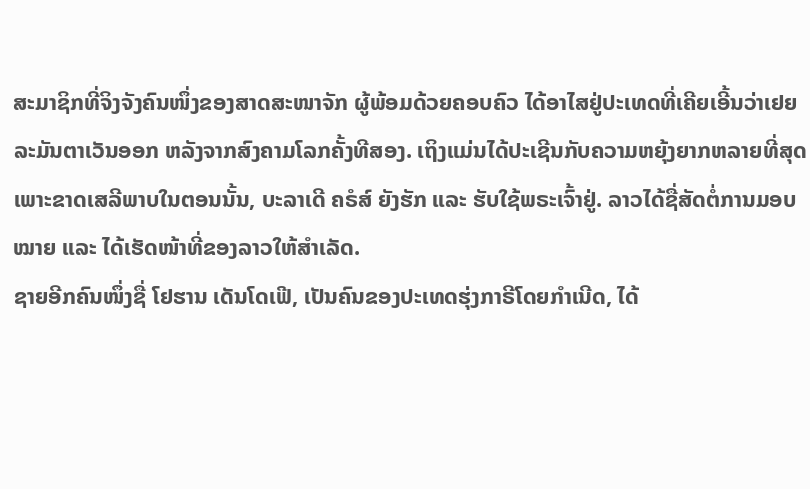ສະມາຊິກທີ່ຈິງຈັງຄົນໜຶ່ງຂອງສາດສະໜາຈັກ ຜູ້ພ້ອມດ້ວຍຄອບຄົວ ໄດ້ອາໄສຢູ່ປະເທດທີ່ເຄີຍເອີ້ນວ່າເຢຍລະມັນຕາເວັນອອກ ຫລັງຈາກສົງຄາມໂລກຄັ້ງທີສອງ. ເຖິງແມ່ນໄດ້ປະເຊີນກັບຄວາມຫຍຸ້ງຍາກຫລາຍທີ່ສຸດ ເພາະຂາດເສລີພາບໃນຕອນນັ້ນ, ບະລາເດີ ຄຣໍສ໌ ຍັງຮັກ ແລະ ຮັບໃຊ້ພຣະເຈົ້າຢູ່. ລາວໄດ້ຊື່ສັດຕໍ່ການມອບໝາຍ ແລະ ໄດ້ເຮັດໜ້າທີ່ຂອງລາວໃຫ້ສຳເລັດ.
ຊາຍອີກຄົນໜຶ່ງຊື່ ໂຢຮານ ເດັນໂດເຟີ, ເປັນຄົນຂອງປະເທດຮຸ່ງກາຣີໂດຍກຳເນີດ, ໄດ້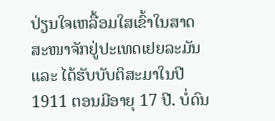ປ່ຽນໃຈເຫລື້ອມໃສເຂົ້າໃນສາດສະໜາຈັກຢູ່ປະເທດເຢຍລະມັນ ແລະ ໄດ້ຮັບບັບຕິສະມາໃນປີ 1911 ຕອນມີອາຍຸ 17 ປີ. ບໍ່ດົນ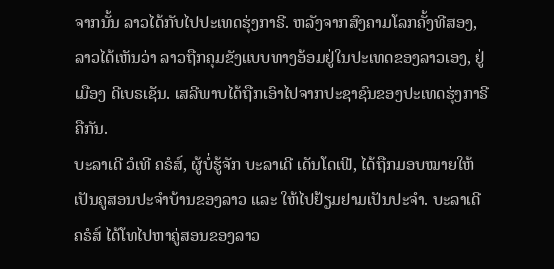ຈາກນັ້ນ ລາວໄດ້ກັບໄປປະເທດຮຸ່ງກາຣີ. ຫລັງຈາກສົງຄາມໂລກຄັ້ງທີສອງ, ລາວໄດ້ເຫັນວ່າ ລາວຖືກຄຸມຂັງແບບທາງອ້ອມຢູ່ໃນປະເທດຂອງລາວເອງ, ຢູ່ເມືອງ ດີເບຣເຊັນ. ເສລີພາບໄດ້ຖືກເອົາໄປຈາກປະຊາຊົນຂອງປະເທດຮຸ່ງກາຣີຄືກັນ.
ບະລາເດີ ວໍເທີ ຄຣໍສ໌, ຜູ້ບໍ່ຮູ້ຈັກ ບະລາເດີ ເດັນໂດເຟີ, ໄດ້ຖືກມອບໝາຍໃຫ້ເປັນຄູສອນປະຈຳບ້ານຂອງລາວ ແລະ ໃຫ້ໄປຢ້ຽມຢາມເປັນປະຈຳ. ບະລາເດີ ຄຣໍສ໌ ໄດ້ໂທໄປຫາຄູ່ສອນຂອງລາວ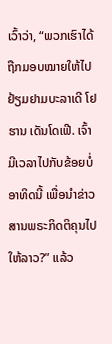ເວົ້າວ່າ, “ພວກເຮົາໄດ້ຖືກມອບໝາຍໃຫ້ໄປຢ້ຽມຢາມບະລາເດີ ໂຢຮານ ເດັນໂດເຟີ. ເຈົ້າມີເວລາໄປກັບຂ້ອຍບໍ່ອາທິດນີ້ ເພື່ອນຳຂ່າວສານພຣະກິດຕິຄຸນໄປໃຫ້ລາວ?” ແລ້ວ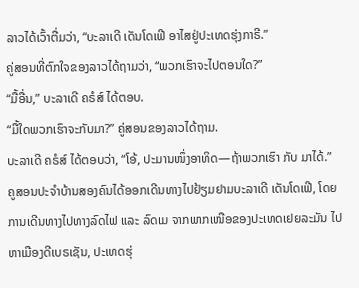ລາວໄດ້ເວົ້າຕື່ມວ່າ, “ບະລາເດີ ເດັນໂດເຟີ ອາໄສຢູ່ປະເທດຮຸ່ງກາຣີ.”
ຄູ່ສອນທີ່ຕົກໃຈຂອງລາວໄດ້ຖາມວ່າ, “ພວກເຮົາຈະໄປຕອນໃດ?”
“ມື້ອື່ນ,” ບະລາເດີ ຄຣໍສ໌ ໄດ້ຕອບ.
“ມື້ໃດພວກເຮົາຈະກັບມາ?” ຄູ່ສອນຂອງລາວໄດ້ຖາມ.
ບະລາເດີ ຄຣໍສ໌ ໄດ້ຕອບວ່າ, “ໂອ້, ປະມານໜຶ່ງອາທິດ—ຖ້າພວກເຮົາ ກັບ ມາໄດ້.”
ຄູສອນປະຈຳບ້ານສອງຄົນໄດ້ອອກເດີນທາງໄປຢ້ຽມຢາມບະລາເດີ ເດັນໂດເຟີ, ໂດຍການເດີນທາງໄປທາງລົດໄຟ ແລະ ລົດເມ ຈາກພາກເໜືອຂອງປະເທດເຢຍລະມັນ ໄປຫາເມືອງດີເບຣເຊັນ, ປະເທດຮຸ່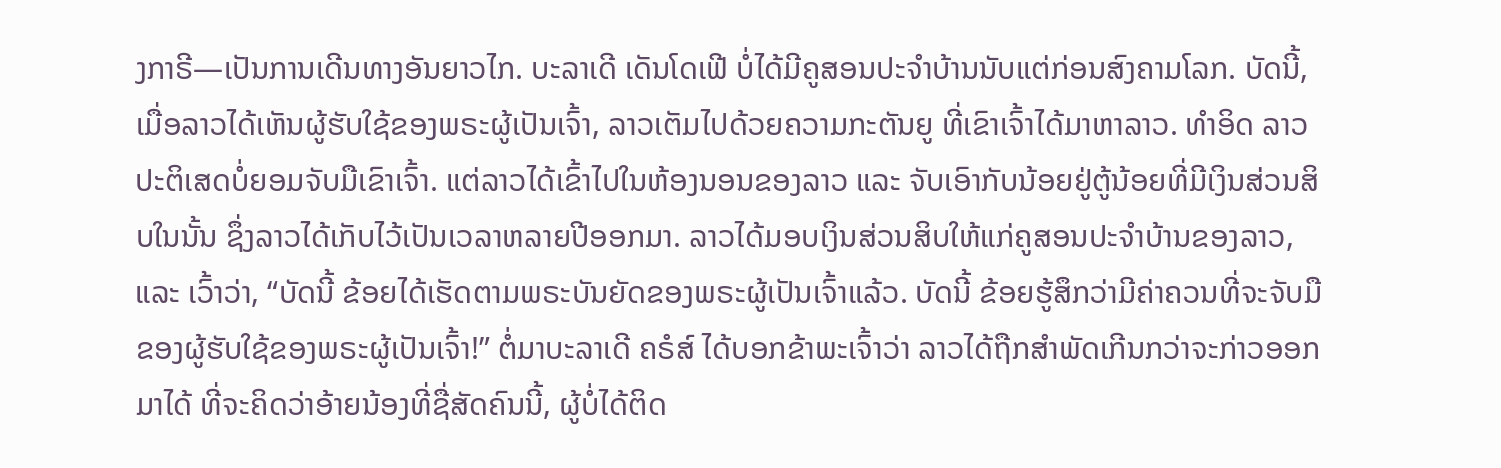ງກາຣີ—ເປັນການເດີນທາງອັນຍາວໄກ. ບະລາເດີ ເດັນໂດເຟີ ບໍ່ໄດ້ມີຄູສອນປະຈຳບ້ານນັບແຕ່ກ່ອນສົງຄາມໂລກ. ບັດນີ້, ເມື່ອລາວໄດ້ເຫັນຜູ້ຮັບໃຊ້ຂອງພຣະຜູ້ເປັນເຈົ້າ, ລາວເຕັມໄປດ້ວຍຄວາມກະຕັນຍູ ທີ່ເຂົາເຈົ້າໄດ້ມາຫາລາວ. ທຳອິດ ລາວປະຕິເສດບໍ່ຍອມຈັບມືເຂົາເຈົ້າ. ແຕ່ລາວໄດ້ເຂົ້າໄປໃນຫ້ອງນອນຂອງລາວ ແລະ ຈັບເອົາກັບນ້ອຍຢູ່ຕູ້ນ້ອຍທີ່ມີເງິນສ່ວນສິບໃນນັ້ນ ຊຶ່ງລາວໄດ້ເກັບໄວ້ເປັນເວລາຫລາຍປີອອກມາ. ລາວໄດ້ມອບເງິນສ່ວນສິບໃຫ້ແກ່ຄູສອນປະຈຳບ້ານຂອງລາວ, ແລະ ເວົ້າວ່າ, “ບັດນີ້ ຂ້ອຍໄດ້ເຮັດຕາມພຣະບັນຍັດຂອງພຣະຜູ້ເປັນເຈົ້າແລ້ວ. ບັດນີ້ ຂ້ອຍຮູ້ສຶກວ່າມີຄ່າຄວນທີ່ຈະຈັບມືຂອງຜູ້ຮັບໃຊ້ຂອງພຣະຜູ້ເປັນເຈົ້າ!” ຕໍ່ມາບະລາເດີ ຄຣໍສ໌ ໄດ້ບອກຂ້າພະເຈົ້າວ່າ ລາວໄດ້ຖືກສຳພັດເກີນກວ່າຈະກ່າວອອກມາໄດ້ ທີ່ຈະຄິດວ່າອ້າຍນ້ອງທີ່ຊື່ສັດຄົນນີ້, ຜູ້ບໍ່ໄດ້ຕິດ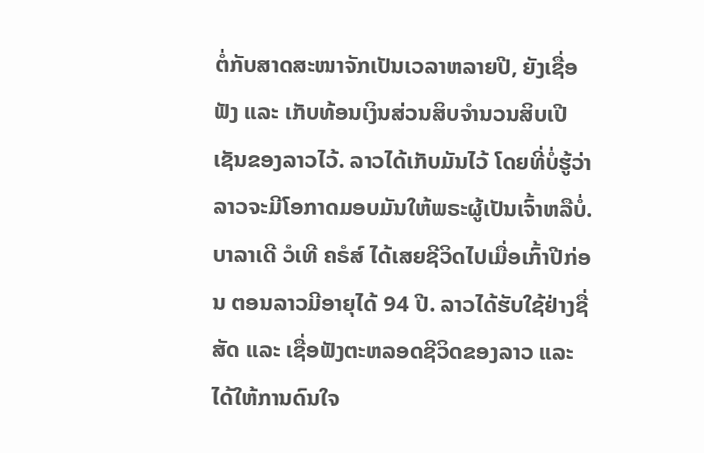ຕໍ່ກັບສາດສະໜາຈັກເປັນເວລາຫລາຍປີ, ຍັງເຊື່ອຟັງ ແລະ ເກັບທ້ອນເງິນສ່ວນສິບຈຳນວນສິບເປີເຊັນຂອງລາວໄວ້. ລາວໄດ້ເກັບມັນໄວ້ ໂດຍທີ່ບໍ່ຮູ້ວ່າ ລາວຈະມີໂອກາດມອບມັນໃຫ້ພຣະຜູ້ເປັນເຈົ້າຫລືບໍ່.
ບາລາເດີ ວໍເທີ ຄຣໍສ໌ ໄດ້ເສຍຊີວິດໄປເມື່ອເກົ້າປີກ່ອນ ຕອນລາວມີອາຍຸໄດ້ 94 ປີ. ລາວໄດ້ຮັບໃຊ້ຢ່າງຊື່ສັດ ແລະ ເຊື່ອຟັງຕະຫລອດຊີວິດຂອງລາວ ແລະ ໄດ້ໃຫ້ການດົນໃຈ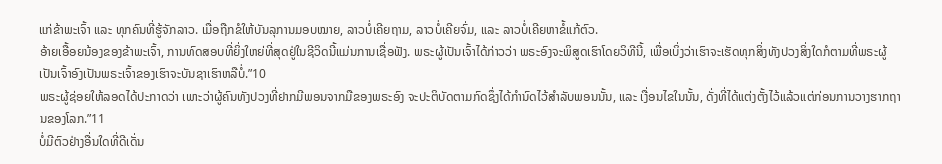ແກ່ຂ້າພະເຈົ້າ ແລະ ທຸກຄົນທີ່ຮູ້ຈັກລາວ. ເມື່ອຖືກຂໍໃຫ້ບັນລຸການມອບໝາຍ, ລາວບໍ່ເຄີຍຖາມ, ລາວບໍ່ເຄີຍຈົ່ມ, ແລະ ລາວບໍ່ເຄີຍຫາຂໍ້ແກ້ຕົວ.
ອ້າຍເອື້ອຍນ້ອງຂອງຂ້າພະເຈົ້າ, ການທົດສອບທີ່ຍິ່ງໃຫຍ່ທີ່ສຸດຢູ່ໃນຊີວິດນີ້ແມ່ນການເຊື່ອຟັງ. ພຣະຜູ້ເປັນເຈົ້າໄດ້ກ່າວວ່າ ພຣະອົງຈະພິສູດເຮົາໂດຍວິທີນີ້, ເພື່ອເບິ່ງວ່າເຮົາຈະເຮັດທຸກສິ່ງທັງປວງສິ່ງໃດກໍຕາມທີ່ພຣະຜູ້ເປັນເຈົ້າອົງເປັນພຣະເຈົ້າຂອງເຮົາຈະບັນຊາເຮົາຫລືບໍ່.”10
ພຣະຜູ້ຊ່ອຍໃຫ້ລອດໄດ້ປະກາດວ່າ ເພາະວ່າຜູ້ຄົນທັງປວງທີ່ຢາກມີພອນຈາກມືຂອງພຣະອົງ ຈະປະຕິບັດຕາມກົດຊຶ່ງໄດ້ກຳນົດໄວ້ສຳລັບພອນນັ້ນ, ແລະ ເງື່ອນໄຂໃນນັ້ນ, ດັ່ງທີ່ໄດ້ແຕ່ງຕັ້ງໄວ້ແລ້ວແຕ່ກ່ອນການວາງຮາກຖານຂອງໂລກ.”11
ບໍ່ມີຕົວຢ່າງອື່ນໃດທີ່ດີເດັ່ນ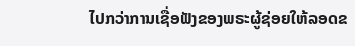ໄປກວ່າການເຊື່ອຟັງຂອງພຣະຜູ້ຊ່ອຍໃຫ້ລອດຂ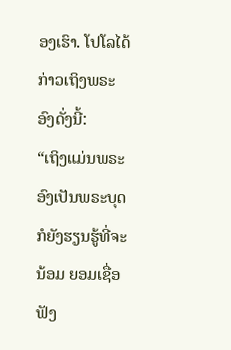ອງເຮົາ. ໂປໂລໄດ້ກ່າວເຖິງພຣະອົງດັ່ງນີ້:
“ເຖິງແມ່ນພຣະອົງເປັນພຣະບຸດກໍຍັງຮຽນຮູ້ທີ່ຈະນ້ອມ ຍອມເຊື່ອຟັງ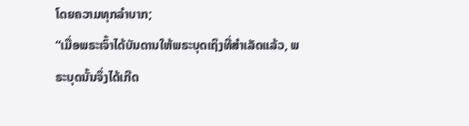ໂດຍຄວາມທຸກລຳບາກ;
“ເມື່ອພຣະເຈົ້າໄດ້ບັນດານໃຫ້ພຣະບຸດເຖິງທີ່ສຳເລັດແລ້ວ, ພຣະບຸດນັ້ນຈຶ່ງໄດ້ເກີດ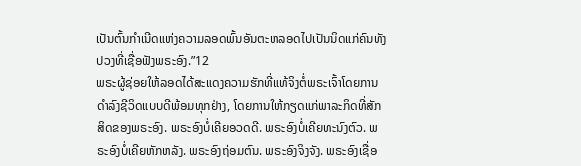ເປັນຕົ້ນກຳເນີດແຫ່ງຄວາມລອດພົ້ນອັນຕະຫລອດໄປເປັນນິດແກ່ຄົນທັງປວງທີ່ເຊື່ອຟັງພຣະອົງ.”12
ພຣະຜູ້ຊ່ອຍໃຫ້ລອດໄດ້ສະແດງຄວາມຮັກທີ່ແທ້ຈິງຕໍ່ພຣະເຈົ້າໂດຍການດຳລົງຊີວິດແບບດີພ້ອມທຸກຢ່າງ, ໂດຍການໃຫ້ກຽດແກ່ພາລະກິດທີ່ສັກສິດຂອງພຣະອົງ. ພຣະອົງບໍ່ເຄີຍອວດດີ. ພຣະອົງບໍ່ເຄີຍທະນົງຕົວ. ພຣະອົງບໍ່ເຄີຍຫັກຫລັງ. ພຣະອົງຖ່ອມຕົນ. ພຣະອົງຈິງຈັງ. ພຣະອົງເຊື່ອ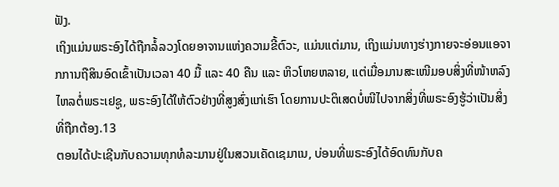ຟັງ.
ເຖິງແມ່ນພຣະອົງໄດ້ຖືກລໍ້ລວງໂດຍອາຈານແຫ່ງຄວາມຂີ້ຕົວະ, ແມ່ນແຕ່ມານ, ເຖິງແມ່ນທາງຮ່າງກາຍຈະອ່ອນແອຈາກການຖືສິນອົດເຂົ້າເປັນເວລາ 40 ມື້ ແລະ 40 ຄືນ ແລະ ຫິວໂຫຍຫລາຍ, ແຕ່ເມື່ອມານສະເໜີມອບສິ່ງທີ່ໜ້າຫລົງໄຫລຕໍ່ພຣະເຢຊູ, ພຣະອົງໄດ້ໃຫ້ຕົວຢ່າງທີ່ສູງສົ່ງແກ່ເຮົາ ໂດຍການປະຕິເສດບໍ່ໜີໄປຈາກສິ່ງທີ່ພຣະອົງຮູ້ວ່າເປັນສິ່ງທີ່ຖືກຕ້ອງ.13
ຕອນໄດ້ປະເຊີນກັບຄວາມທຸກທໍລະມານຢູ່ໃນສວນເຄັດເຊມາເນ, ບ່ອນທີ່ພຣະອົງໄດ້ອົດທົນກັບຄ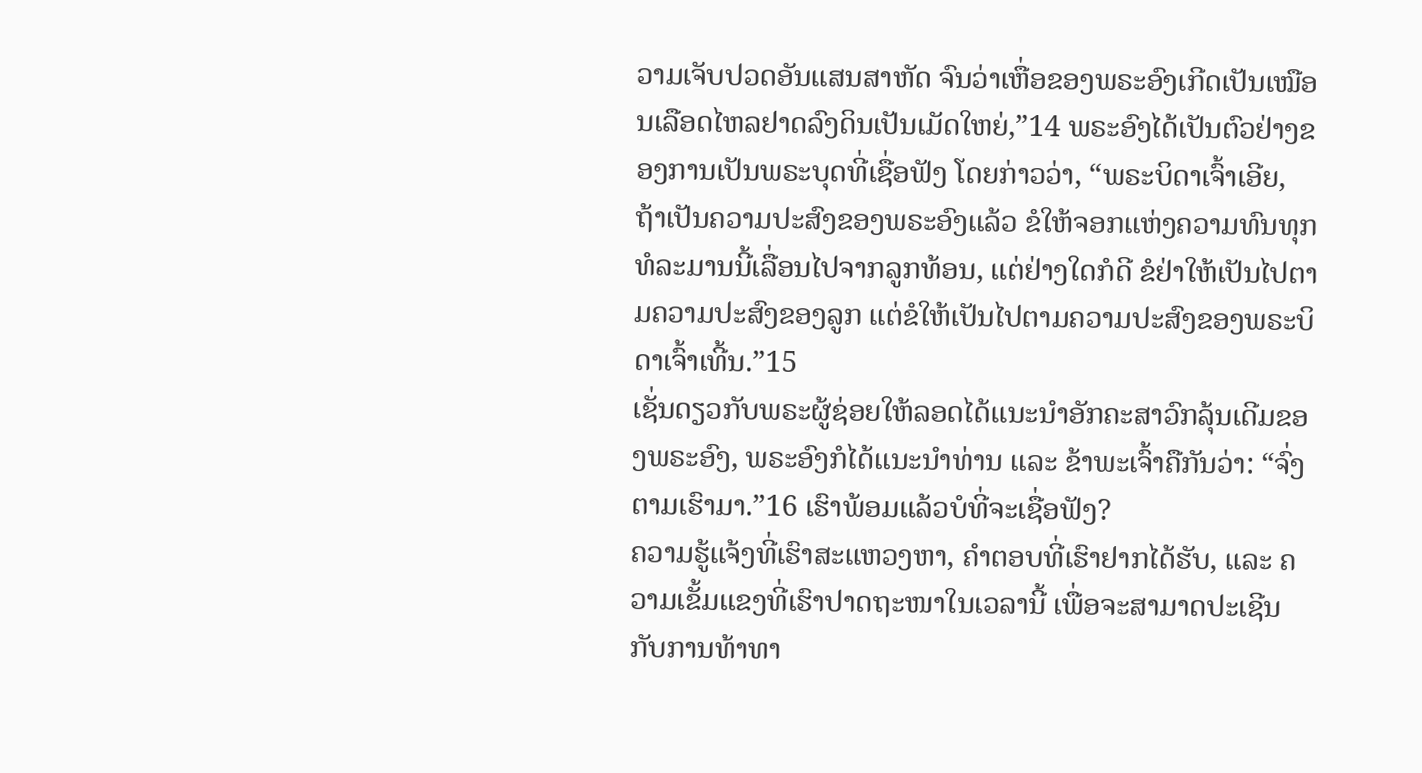ວາມເຈັບປວດອັນແສນສາຫັດ ຈົນວ່າເຫື່ອຂອງພຣະອົງເກີດເປັນເໝືອນເລືອດໄຫລຢາດລົງດິນເປັນເມັດໃຫຍ່,”14 ພຣະອົງໄດ້ເປັນຕົວຢ່າງຂອງການເປັນພຣະບຸດທີ່ເຊື່ອຟັງ ໂດຍກ່າວວ່າ, “ພຣະບິດາເຈົ້າເອີຍ, ຖ້າເປັນຄວາມປະສົງຂອງພຣະອົງແລ້ວ ຂໍໃຫ້ຈອກແຫ່ງຄວາມທົນທຸກທໍລະມານນີ້ເລື່ອນໄປຈາກລູກທ້ອນ, ແຕ່ຢ່າງໃດກໍດີ ຂໍຢ່າໃຫ້ເປັນໄປຕາມຄວາມປະສົງຂອງລູກ ແຕ່ຂໍໃຫ້ເປັນໄປຕາມຄວາມປະສົງຂອງພຣະບິດາເຈົ້າເທີ້ນ.”15
ເຊັ່ນດຽວກັບພຣະຜູ້ຊ່ອຍໃຫ້ລອດໄດ້ແນະນຳອັກຄະສາວົກລຸ້ນເດີມຂອງພຣະອົງ, ພຣະອົງກໍໄດ້ແນະນຳທ່ານ ແລະ ຂ້າພະເຈົ້າຄືກັນວ່າ: “ຈົ່ງຕາມເຮົາມາ.”16 ເຮົາພ້ອມແລ້ວບໍທີ່ຈະເຊື່ອຟັງ?
ຄວາມຮູ້ແຈ້ງທີ່ເຮົາສະແຫວງຫາ, ຄຳຕອບທີ່ເຮົາຢາກໄດ້ຮັບ, ແລະ ຄວາມເຂັ້ມແຂງທີ່ເຮົາປາດຖະໜາໃນເວລານີ້ ເພື່ອຈະສາມາດປະເຊີນກັບການທ້າທາ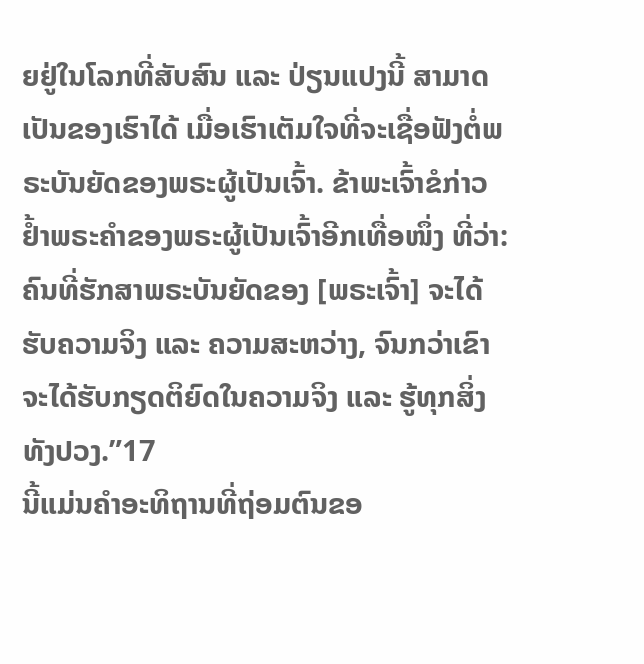ຍຢູ່ໃນໂລກທີ່ສັບສົນ ແລະ ປ່ຽນແປງນີ້ ສາມາດເປັນຂອງເຮົາໄດ້ ເມື່ອເຮົາເຕັມໃຈທີ່ຈະເຊື່ອຟັງຕໍ່ພຣະບັນຍັດຂອງພຣະຜູ້ເປັນເຈົ້າ. ຂ້າພະເຈົ້າຂໍກ່າວຢ້ຳພຣະຄຳຂອງພຣະຜູ້ເປັນເຈົ້າອີກເທື່ອໜຶ່ງ ທີ່ວ່າ: ຄົນທີ່ຮັກສາພຣະບັນຍັດຂອງ [ພຣະເຈົ້າ] ຈະໄດ້ຮັບຄວາມຈິງ ແລະ ຄວາມສະຫວ່າງ, ຈົນກວ່າເຂົາຈະໄດ້ຮັບກຽດຕິຍົດໃນຄວາມຈິງ ແລະ ຮູ້ທຸກສິ່ງທັງປວງ.”17
ນີ້ແມ່ນຄຳອະທິຖານທີ່ຖ່ອມຕົນຂອ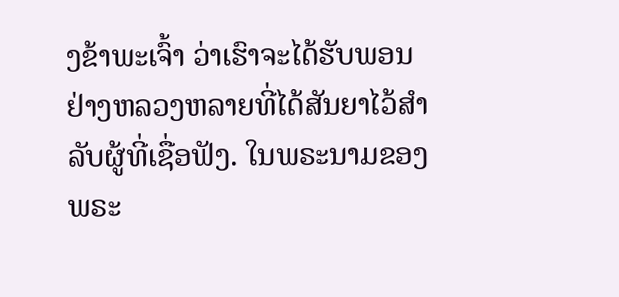ງຂ້າພະເຈົ້າ ວ່າເຮົາຈະໄດ້ຮັບພອນຢ່າງຫລວງຫລາຍທີ່ໄດ້ສັນຍາໄວ້ສຳລັບຜູ້ທີ່ເຊື່ອຟັງ. ໃນພຣະນາມຂອງພຣະ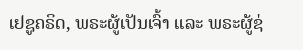ເຢຊູຄຣິດ, ພຣະຜູ້ເປັນເຈົ້າ ແລະ ພຣະຜູ້ຊ່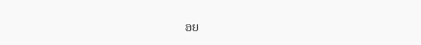ອຍ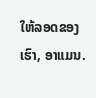ໃຫ້ລອດຂອງເຮົາ, ອາແມນ.